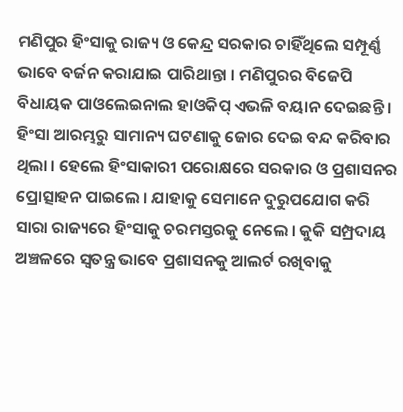ମଣିପୁର ହିଂସାକୁ ରାଜ୍ୟ ଓ କେନ୍ଦ୍ର ସରକାର ଚାହିଁଥିଲେ ସମ୍ପୂର୍ଣ୍ଣ ଭାବେ ବର୍ଜନ କରାଯାଇ ପାରିଥାନ୍ତା । ମଣିପୁରର ବିଜେପି ବିଧାୟକ ପାଓଲେଇନାଲ ହାଓକିପ୍ ଏଭଳି ବୟାନ ଦେଇଛନ୍ତି । ହିଂସା ଆରମ୍ଭରୁ ସାମାନ୍ୟ ଘଟଣାକୁ ଜୋର ଦେଇ ବନ୍ଦ କରିବାର ଥିଲା । ହେଲେ ହିଂସାକାରୀ ପରୋକ୍ଷରେ ସରକାର ଓ ପ୍ରଶାସନର ପ୍ରୋତ୍ସାହନ ପାଇଲେ । ଯାହାକୁ ସେମାନେ ଦୁରୁପଯୋଗ କରି ସାରା ରାଜ୍ୟରେ ହିଂସାକୁ ଚରମସ୍ତରକୁ ନେଲେ । କୁକି ସମ୍ପ୍ରଦାୟ ଅଞ୍ଚଳରେ ସ୍ବତନ୍ତ୍ର ଭାବେ ପ୍ରଶାସନକୁ ଆଲର୍ଟ ରଖିବାକୁ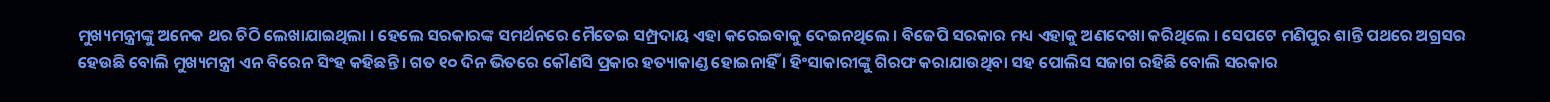ମୁଖ୍ୟମନ୍ତ୍ରୀଙ୍କୁ ଅନେକ ଥର ଚିଠି ଲେଖାଯାଇଥିଲା । ହେଲେ ସରକାରଙ୍କ ସମର୍ଥନରେ ମୈତେଇ ସମ୍ପ୍ରଦାୟ ଏହା କରେଇବାକୁ ଦେଇନଥିଲେ । ବିଜେପି ସରକାର ମଧ୍ୟ ଏହାକୁ ଅଣଦେଖା କରିଥିଲେ । ସେପଟେ ମଣିପୁର ଶାନ୍ତି ପଥରେ ଅଗ୍ରସର ହେଉଛି ବୋଲି ମୁଖ୍ୟମନ୍ତ୍ରୀ ଏନ ବିରେନ ସିଂହ କହିଛନ୍ତି । ଗତ ୧୦ ଦିନ ଭିତରେ କୌଣସି ପ୍ରକାର ହତ୍ୟାକାଣ୍ଡ ହୋଇନାହିଁ । ହିଂସାକାରୀଙ୍କୁ ଗିରଫ କରାଯାଉଥିବା ସହ ପୋଲିସ ସଜାଗ ରହିଛି ବୋଲି ସରକାର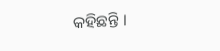କହିଛନ୍ତି ।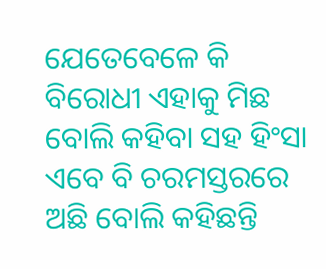ଯେତେବେଳେ କି ବିରୋଧୀ ଏହାକୁ ମିଛ ବୋଲି କହିବା ସହ ହିଂସା ଏବେ ବି ଚରମସ୍ତରରେ ଅଛି ବୋଲି କହିଛନ୍ତି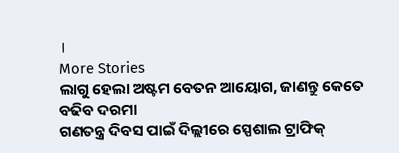।
More Stories
ଲାଗୁ ହେଲା ଅଷ୍ଟମ ବେତନ ଆୟୋଗ, ଜାଣନ୍ତୁ କେତେ ବଢିବ ଦରମା
ଗଣତନ୍ତ୍ର ଦିବସ ପାଇଁ ଦିଲ୍ଲୀରେ ସ୍ପେଶାଲ ଟ୍ରାଫିକ୍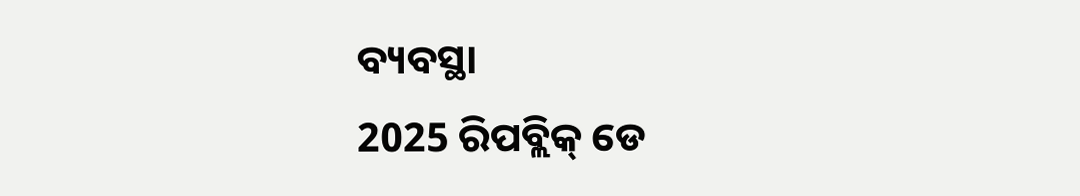ବ୍ୟବସ୍ଥା
2025 ରିପବ୍ଲିକ୍ ଡେ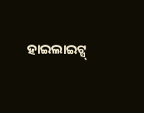ହାଇଲାଇଟ୍ସ୍